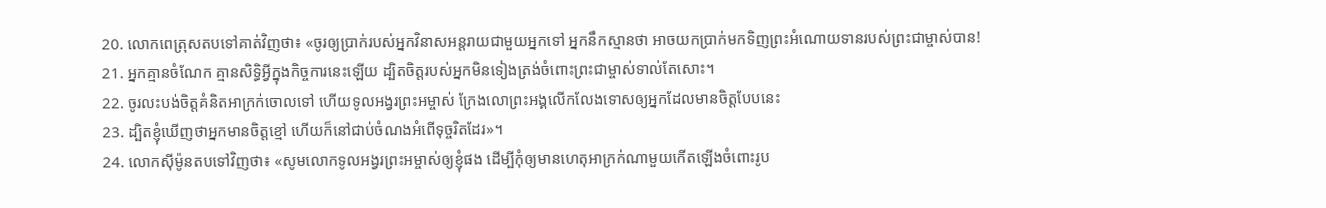20. លោកពេត្រុសតបទៅគាត់វិញថា៖ «ចូរឲ្យប្រាក់របស់អ្នកវិនាសអន្តរាយជាមួយអ្នកទៅ អ្នកនឹកស្មានថា អាចយកប្រាក់មកទិញព្រះអំណោយទានរបស់ព្រះជាម្ចាស់បាន!
21. អ្នកគ្មានចំណែក គ្មានសិទ្ធិអ្វីក្នុងកិច្ចការនេះឡើយ ដ្បិតចិត្តរបស់អ្នកមិនទៀងត្រង់ចំពោះព្រះជាម្ចាស់ទាល់តែសោះ។
22. ចូរលះបង់ចិត្តគំនិតអាក្រក់ចោលទៅ ហើយទូលអង្វរព្រះអម្ចាស់ ក្រែងលោព្រះអង្គលើកលែងទោសឲ្យអ្នកដែលមានចិត្តបែបនេះ
23. ដ្បិតខ្ញុំឃើញថាអ្នកមានចិត្តខ្មៅ ហើយក៏នៅជាប់ចំណងអំពើទុច្ចរិតដែរ»។
24. លោកស៊ីម៉ូនតបទៅវិញថា៖ «សូមលោកទូលអង្វរព្រះអម្ចាស់ឲ្យខ្ញុំផង ដើម្បីកុំឲ្យមានហេតុអាក្រក់ណាមួយកើតឡើងចំពោះរូប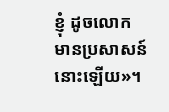ខ្ញុំ ដូចលោកមានប្រសាសន៍នោះឡើយ»។